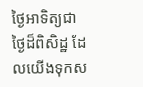ថ្ងៃអាទិត្យជាថ្ងៃដ៏ពិសិដ្ឋ ដែលយើងទុកស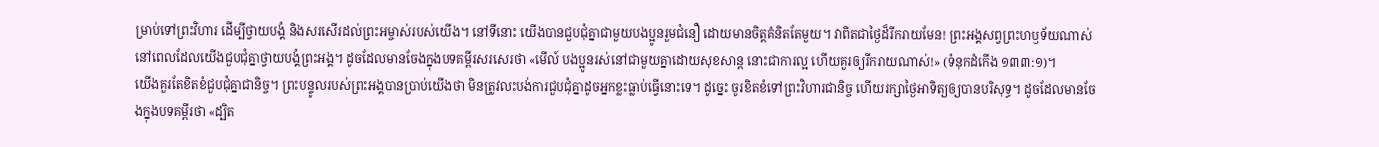ម្រាប់ទៅព្រះវិហារ ដើម្បីថ្វាយបង្គំ និងសរសើរដល់ព្រះអម្ចាស់របស់យើង។ នៅទីនោះ យើងបានជួបជុំគ្នាជាមួយបងប្អូនរួមជំនឿ ដោយមានចិត្តគំនិតតែមួយ។ វាពិតជាថ្ងៃដ៏រីករាយមែន! ព្រះអង្គសព្វព្រះហឫទ័យណាស់ នៅពេលដែលយើងជួបជុំគ្នាថ្វាយបង្គំព្រះអង្គ។ ដូចដែលមានចែងក្នុងបទគម្ពីរសរសេរថា «មើល៍ បងប្អូនរស់នៅជាមួយគ្នាដោយសុខសាន្ត នោះជាការល្អ ហើយគួរឲ្យរីករាយណាស់!» (ទំនុកដំកើង ១៣៣:១)។
យើងគួរតែខិតខំជួបជុំគ្នាជានិច្ច។ ព្រះបន្ទូលរបស់ព្រះអង្គបានប្រាប់យើងថា មិនត្រូវលះបង់ការជួបជុំគ្នាដូចអ្នកខ្លះធ្លាប់ធ្វើនោះទេ។ ដូច្នេះ ចូរខិតខំទៅព្រះវិហារជានិច្ច ហើយរក្សាថ្ងៃអាទិត្យឲ្យបានបរិសុទ្ធ។ ដូចដែលមានចែងក្នុងបទគម្ពីរថា «ដ្បិត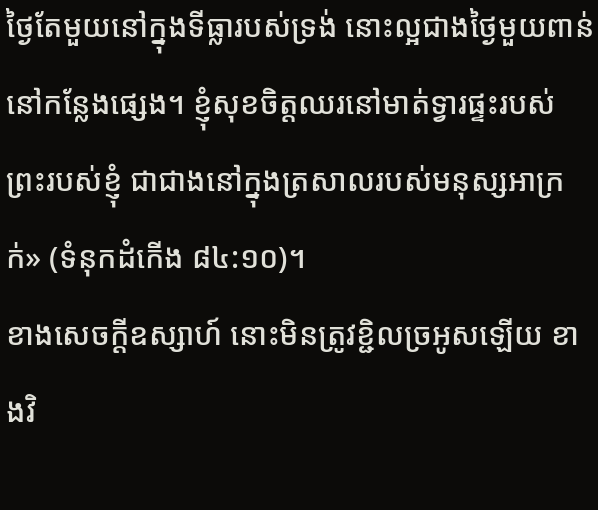ថ្ងៃតែមួយនៅក្នុងទីធ្លារបស់ទ្រង់ នោះល្អជាងថ្ងៃមួយពាន់នៅកន្លែងផ្សេង។ ខ្ញុំសុខចិត្តឈរនៅមាត់ទ្វារផ្ទះរបស់ព្រះរបស់ខ្ញុំ ជាជាងនៅក្នុងត្រសាលរបស់មនុស្សអាក្រក់» (ទំនុកដំកើង ៨៤:១០)។
ខាងសេចក្ដីឧស្សាហ៍ នោះមិនត្រូវខ្ជិលច្រអូសឡើយ ខាងវិ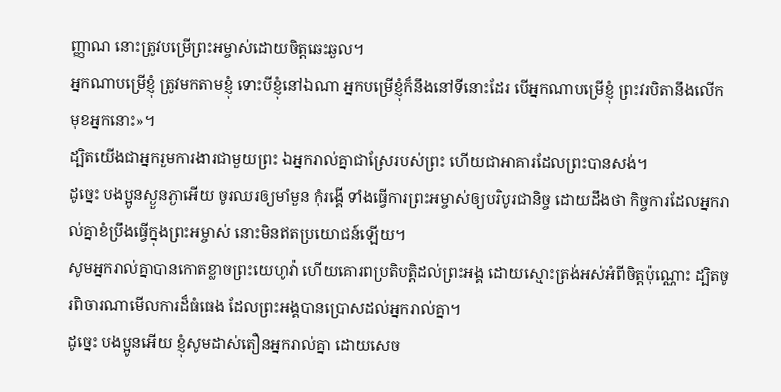ញ្ញាណ នោះត្រូវបម្រើព្រះអម្ចាស់ដោយចិត្តឆេះឆួល។
អ្នកណាបម្រើខ្ញុំ ត្រូវមកតាមខ្ញុំ ទោះបីខ្ញុំនៅឯណា អ្នកបម្រើខ្ញុំក៏នឹងនៅទីនោះដែរ បើអ្នកណាបម្រើខ្ញុំ ព្រះវរបិតានឹងលើកមុខអ្នកនោះ»។
ដ្បិតយើងជាអ្នករួមការងារជាមួយព្រះ ឯអ្នករាល់គ្នាជាស្រែរបស់ព្រះ ហើយជាអាគារដែលព្រះបានសង់។
ដូច្នេះ បងប្អូនស្ងួនភ្ងាអើយ ចូរឈរឲ្យមាំមួន កុំរង្គើ ទាំងធ្វើការព្រះអម្ចាស់ឲ្យបរិបូរជានិច្ច ដោយដឹងថា កិច្ចការដែលអ្នករាល់គ្នាខំប្រឹងធ្វើក្នុងព្រះអម្ចាស់ នោះមិនឥតប្រយោជន៍ឡើយ។
សូមអ្នករាល់គ្នាបានកោតខ្លាចព្រះយេហូវ៉ា ហើយគោរពប្រតិបត្តិដល់ព្រះអង្គ ដោយស្មោះត្រង់អស់អំពីចិត្តប៉ុណ្ណោះ ដ្បិតចូរពិចារណាមើលការដ៏ធំធេង ដែលព្រះអង្គបានប្រោសដល់អ្នករាល់គ្នា។
ដូច្នេះ បងប្អូនអើយ ខ្ញុំសូមដាស់តឿនអ្នករាល់គ្នា ដោយសេច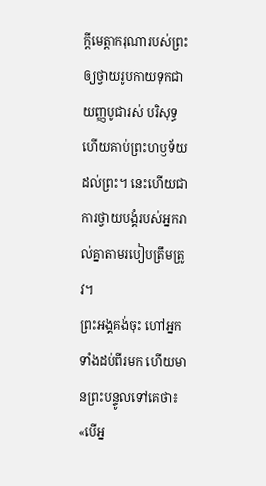ក្តីមេត្តាករុណារបស់ព្រះ ឲ្យថ្វាយរូបកាយទុកជាយញ្ញបូជារស់ បរិសុទ្ធ ហើយគាប់ព្រះហឫទ័យដល់ព្រះ។ នេះហើយជាការថ្វាយបង្គំរបស់អ្នករាល់គ្នាតាមរបៀបត្រឹមត្រូវ។
ព្រះអង្គគង់ចុះ ហៅអ្នកទាំងដប់ពីរមក ហើយមានព្រះបន្ទូលទៅគេថា៖ «បើអ្ន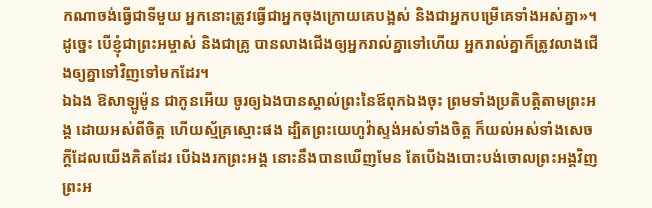កណាចង់ធ្វើជាទីមួយ អ្នកនោះត្រូវធ្វើជាអ្នកចុងក្រោយគេបង្អស់ និងជាអ្នកបម្រើគេទាំងអស់គ្នា»។
ដូច្នេះ បើខ្ញុំជាព្រះអម្ចាស់ និងជាគ្រូ បានលាងជើងឲ្យអ្នករាល់គ្នាទៅហើយ អ្នករាល់គ្នាក៏ត្រូវលាងជើងឲ្យគ្នាទៅវិញទៅមកដែរ។
ឯឯង ឱសាឡូម៉ូន ជាកូនអើយ ចូរឲ្យឯងបានស្គាល់ព្រះនៃឪពុកឯងចុះ ព្រមទាំងប្រតិបត្តិតាមព្រះអង្គ ដោយអស់ពីចិត្ត ហើយស្ម័គ្រស្មោះផង ដ្បិតព្រះយេហូវ៉ាស្ទង់អស់ទាំងចិត្ត ក៏យល់អស់ទាំងសេចក្ដីដែលយើងគិតដែរ បើឯងរកព្រះអង្គ នោះនឹងបានឃើញមែន តែបើឯងបោះបង់ចោលព្រះអង្គវិញ ព្រះអ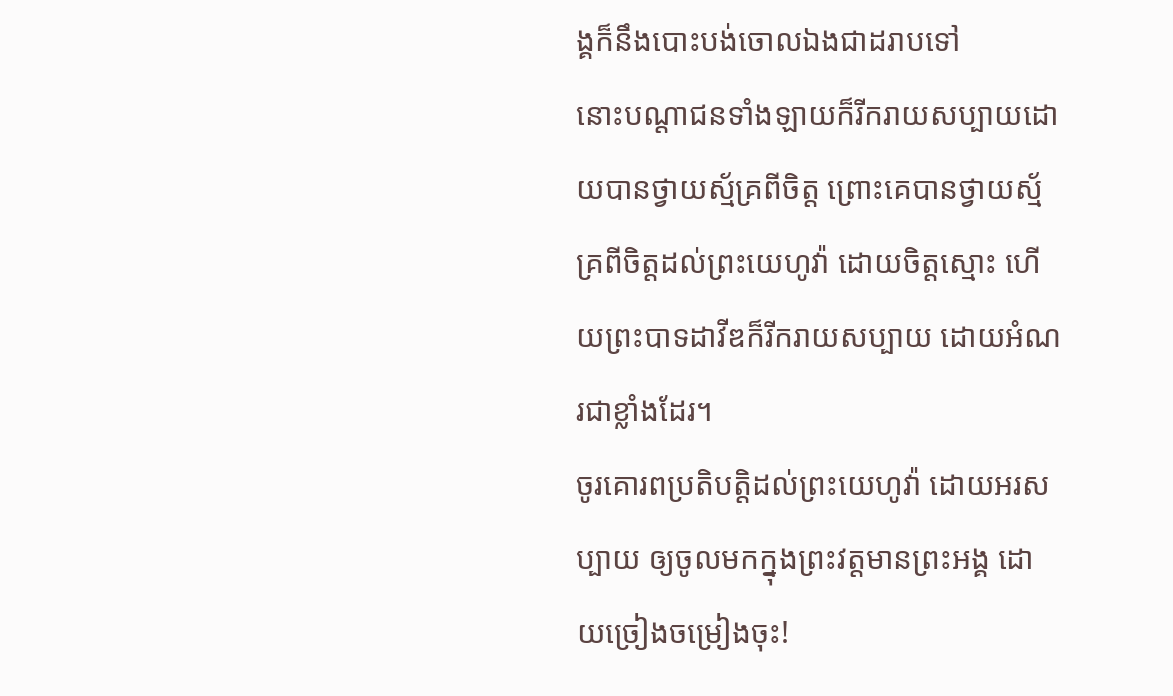ង្គក៏នឹងបោះបង់ចោលឯងជាដរាបទៅ
នោះបណ្ដាជនទាំងឡាយក៏រីករាយសប្បាយដោយបានថ្វាយស្ម័គ្រពីចិត្ត ព្រោះគេបានថ្វាយស្ម័គ្រពីចិត្តដល់ព្រះយេហូវ៉ា ដោយចិត្តស្មោះ ហើយព្រះបាទដាវីឌក៏រីករាយសប្បាយ ដោយអំណរជាខ្លាំងដែរ។
ចូរគោរពប្រតិបត្តិដល់ព្រះយេហូវ៉ា ដោយអរសប្បាយ ឲ្យចូលមកក្នុងព្រះវត្តមានព្រះអង្គ ដោយច្រៀងចម្រៀងចុះ!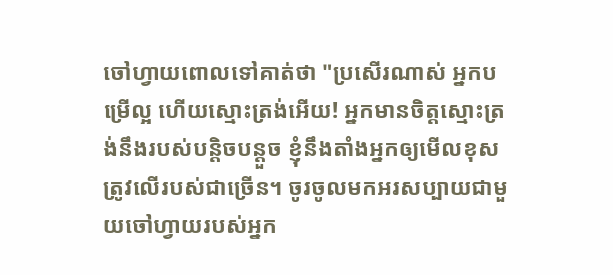ចៅហ្វាយពោលទៅគាត់ថា "ប្រសើរណាស់ អ្នកបម្រើល្អ ហើយស្មោះត្រង់អើយ! អ្នកមានចិត្តស្មោះត្រង់នឹងរបស់បន្តិចបន្តួច ខ្ញុំនឹងតាំងអ្នកឲ្យមើលខុសត្រូវលើរបស់ជាច្រើន។ ចូរចូលមកអរសប្បាយជាមួយចៅហ្វាយរបស់អ្នក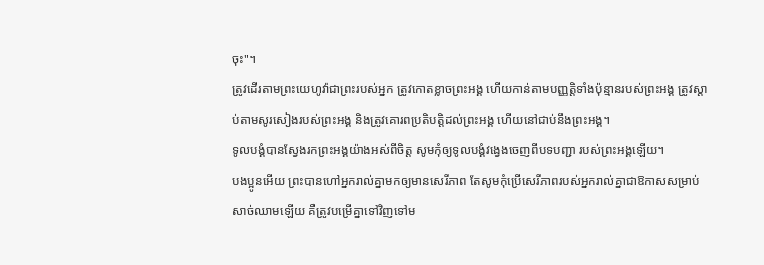ចុះ"។
ត្រូវដើរតាមព្រះយេហូវ៉ាជាព្រះរបស់អ្នក ត្រូវកោតខ្លាចព្រះអង្គ ហើយកាន់តាមបញ្ញត្តិទាំងប៉ុន្មានរបស់ព្រះអង្គ ត្រូវស្តាប់តាមសូរសៀងរបស់ព្រះអង្គ និងត្រូវគោរពប្រតិបត្តិដល់ព្រះអង្គ ហើយនៅជាប់នឹងព្រះអង្គ។
ទូលបង្គំបានស្វែងរកព្រះអង្គយ៉ាងអស់ពីចិត្ត សូមកុំឲ្យទូលបង្គំវង្វេងចេញពីបទបញ្ជា របស់ព្រះអង្គឡើយ។
បងប្អូនអើយ ព្រះបានហៅអ្នករាល់គ្នាមកឲ្យមានសេរីភាព តែសូមកុំប្រើសេរីភាពរបស់អ្នករាល់គ្នាជាឱកាសសម្រាប់សាច់ឈាមឡើយ គឺត្រូវបម្រើគ្នាទៅវិញទៅម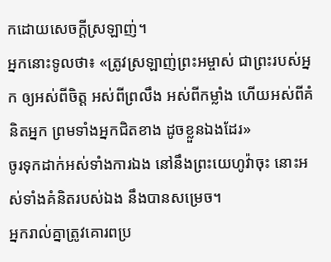កដោយសេចក្ដីស្រឡាញ់។
អ្នកនោះទូលថា៖ «ត្រូវស្រឡាញ់ព្រះអម្ចាស់ ជាព្រះរបស់អ្នក ឲ្យអស់ពីចិត្ត អស់ពីព្រលឹង អស់ពីកម្លាំង ហើយអស់ពីគំនិតអ្នក ព្រមទាំងអ្នកជិតខាង ដូចខ្លួនឯងដែរ»
ចូរទុកដាក់អស់ទាំងការឯង នៅនឹងព្រះយេហូវ៉ាចុះ នោះអស់ទាំងគំនិតរបស់ឯង នឹងបានសម្រេច។
អ្នករាល់គ្នាត្រូវគោរពប្រ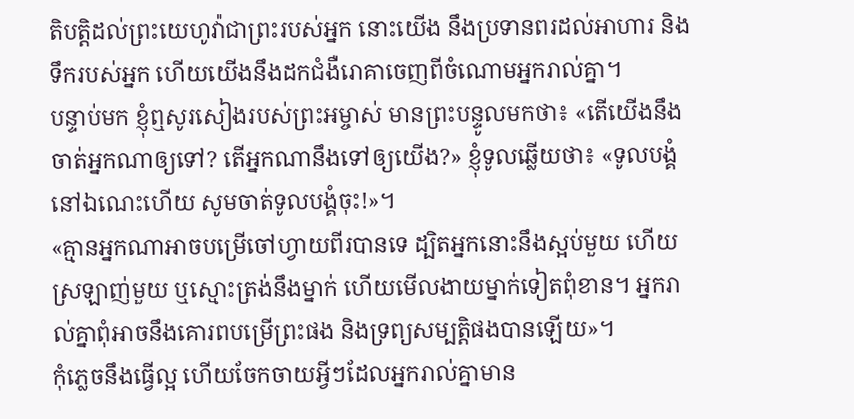តិបត្តិដល់ព្រះយេហូវ៉ាជាព្រះរបស់អ្នក នោះយើង នឹងប្រទានពរដល់អាហារ និងទឹករបស់អ្នក ហើយយើងនឹងដកជំងឺរោគាចេញពីចំណោមអ្នករាល់គ្នា។
បន្ទាប់មក ខ្ញុំឮសូរសៀងរបស់ព្រះអម្ចាស់ មានព្រះបន្ទូលមកថា៖ «តើយើងនឹងចាត់អ្នកណាឲ្យទៅ? តើអ្នកណានឹងទៅឲ្យយើង?» ខ្ញុំទូលឆ្លើយថា៖ «ទូលបង្គំនៅឯណេះហើយ សូមចាត់ទូលបង្គំចុះ!»។
«គ្មានអ្នកណាអាចបម្រើចៅហ្វាយពីរបានទេ ដ្បិតអ្នកនោះនឹងស្អប់មួយ ហើយស្រឡាញ់មួយ ឬស្មោះត្រង់នឹងម្នាក់ ហើយមើលងាយម្នាក់ទៀតពុំខាន។ អ្នករាល់គ្នាពុំអាចនឹងគោរពបម្រើព្រះផង និងទ្រព្យសម្បត្តិផងបានឡើយ»។
កុំភ្លេចនឹងធ្វើល្អ ហើយចែកចាយអ្វីៗដែលអ្នករាល់គ្នាមាន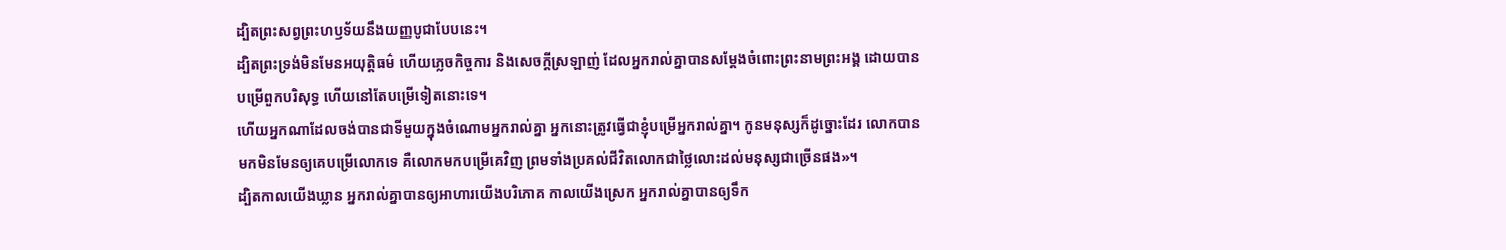ដ្បិតព្រះសព្វព្រះហឫទ័យនឹងយញ្ញបូជាបែបនេះ។
ដ្បិតព្រះទ្រង់មិនមែនអយុត្តិធម៌ ហើយភ្លេចកិច្ចការ និងសេចក្តីស្រឡាញ់ ដែលអ្នករាល់គ្នាបានសម្ដែងចំពោះព្រះនាមព្រះអង្គ ដោយបានបម្រើពួកបរិសុទ្ធ ហើយនៅតែបម្រើទៀតនោះទេ។
ហើយអ្នកណាដែលចង់បានជាទីមួយក្នុងចំណោមអ្នករាល់គ្នា អ្នកនោះត្រូវធ្វើជាខ្ញុំបម្រើអ្នករាល់គ្នា។ កូនមនុស្សក៏ដូច្នោះដែរ លោកបានមកមិនមែនឲ្យគេបម្រើលោកទេ គឺលោកមកបម្រើគេវិញ ព្រមទាំងប្រគល់ជីវិតលោកជាថ្លៃលោះដល់មនុស្សជាច្រើនផង»។
ដ្បិតកាលយើងឃ្លាន អ្នករាល់គ្នាបានឲ្យអាហារយើងបរិភោគ កាលយើងស្រេក អ្នករាល់គ្នាបានឲ្យទឹក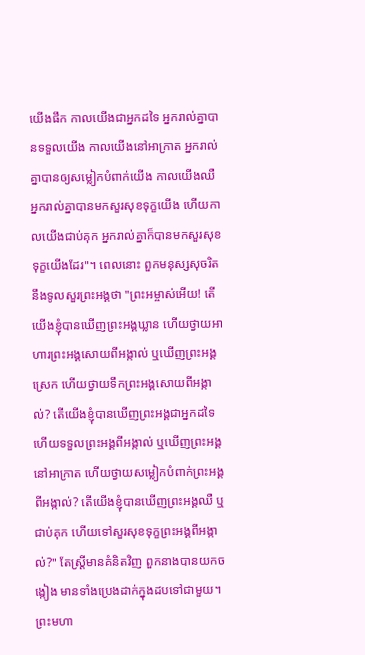យើងផឹក កាលយើងជាអ្នកដទៃ អ្នករាល់គ្នាបានទទួលយើង កាលយើងនៅអាក្រាត អ្នករាល់គ្នាបានឲ្យសម្លៀកបំពាក់យើង កាលយើងឈឺ អ្នករាល់គ្នាបានមកសួរសុខទុក្ខយើង ហើយកាលយើងជាប់គុក អ្នករាល់គ្នាក៏បានមកសួរសុខទុក្ខយើងដែរ"។ ពេលនោះ ពួកមនុស្សសុចរិតនឹងទូលសួរព្រះអង្គថា "ព្រះអម្ចាស់អើយ! តើយើងខ្ញុំបានឃើញព្រះអង្គឃ្លាន ហើយថ្វាយអាហារព្រះអង្គសោយពីអង្កាល់ ឬឃើញព្រះអង្គស្រេក ហើយថ្វាយទឹកព្រះអង្គសោយពីអង្កាល់? តើយើងខ្ញុំបានឃើញព្រះអង្គជាអ្នកដទៃ ហើយទទួលព្រះអង្គពីអង្កាល់ ឬឃើញព្រះអង្គនៅអាក្រាត ហើយថ្វាយសម្លៀកបំពាក់ព្រះអង្គពីអង្កាល់? តើយើងខ្ញុំបានឃើញព្រះអង្គឈឺ ឬជាប់គុក ហើយទៅសួរសុខទុក្ខព្រះអង្គពីអង្កាល់?" តែស្ត្រីមានគំនិតវិញ ពួកនាងបានយកចង្កៀង មានទាំងប្រេងដាក់ក្នុងដបទៅជាមួយ។ ព្រះមហា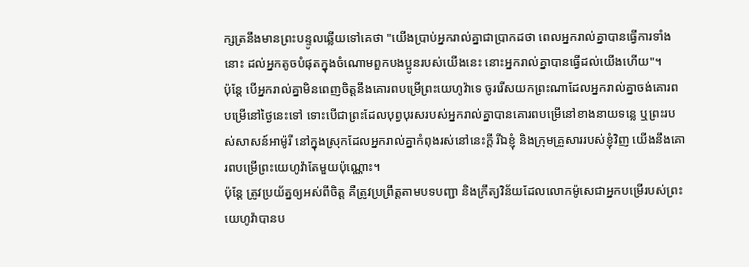ក្សត្រនឹងមានព្រះបន្ទូលឆ្លើយទៅគេថា "យើងប្រាប់អ្នករាល់គ្នាជាប្រាកដថា ពេលអ្នករាល់គ្នាបានធ្វើការទាំងនោះ ដល់អ្នកតូចបំផុតក្នុងចំណោមពួកបងប្អូនរបស់យើងនេះ នោះអ្នករាល់គ្នាបានធ្វើដល់យើងហើយ"។
ប៉ុន្ដែ បើអ្នករាល់គ្នាមិនពេញចិត្តនឹងគោរពបម្រើព្រះយេហូវ៉ាទេ ចូររើសយកព្រះណាដែលអ្នករាល់គ្នាចង់គោរពបម្រើនៅថ្ងៃនេះទៅ ទោះបើជាព្រះដែលបុព្វបុរសរបស់អ្នករាល់គ្នាបានគោរពបម្រើនៅខាងនាយទន្លេ ឬព្រះរបស់សាសន៍អាម៉ូរី នៅក្នុងស្រុកដែលអ្នករាល់គ្នាកំពុងរស់នៅនេះក្តី រីឯខ្ញុំ និងក្រុមគ្រួសាររបស់ខ្ញុំវិញ យើងនឹងគោរពបម្រើព្រះយេហូវ៉ាតែមួយប៉ុណ្ណោះ។
ប៉ុន្តែ ត្រូវប្រយ័ត្នឲ្យអស់ពីចិត្ត គឺត្រូវប្រព្រឹត្តតាមបទបញ្ជា និងក្រឹត្យវិន័យដែលលោកម៉ូសេជាអ្នកបម្រើរបស់ព្រះយេហូវ៉ាបានប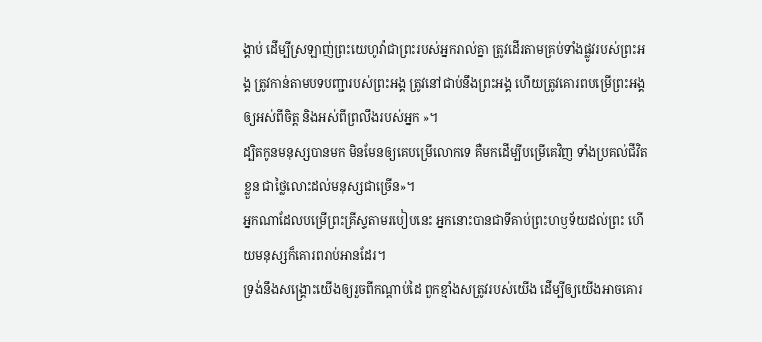ង្គាប់ ដើម្បីស្រឡាញ់ព្រះយេហូវ៉ាជាព្រះរបស់អ្នករាល់គ្នា ត្រូវដើរតាមគ្រប់ទាំងផ្លូវរបស់ព្រះអង្គ ត្រូវកាន់តាមបទបញ្ជារបស់ព្រះអង្គ ត្រូវនៅជាប់នឹងព្រះអង្គ ហើយត្រូវគោរពបម្រើព្រះអង្គឲ្យអស់ពីចិត្ត និងអស់ពីព្រលឹងរបស់អ្នក »។
ដ្បិតកូនមនុស្សបានមក មិនមែនឲ្យគេបម្រើលោកទេ គឺមកដើម្បីបម្រើគេវិញ ទាំងប្រគល់ជីវិតខ្លួន ជាថ្លៃលោះដល់មនុស្សជាច្រើន»។
អ្នកណាដែលបម្រើព្រះគ្រីស្ទតាមរបៀបនេះ អ្នកនោះបានជាទីគាប់ព្រះហឫទ័យដល់ព្រះ ហើយមនុស្សក៏គោរពរាប់អានដែរ។
ទ្រង់នឹងសង្គ្រោះយើងឲ្យរួចពីកណ្តាប់ដៃ ពួកខ្មាំងសត្រូវរបស់យើង ដើម្បីឲ្យយើងអាចគោរ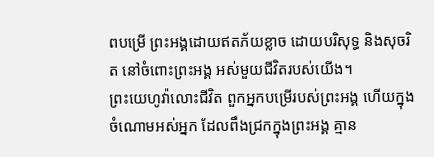ពបម្រើ ព្រះអង្គដោយឥតភ័យខ្លាច ដោយបរិសុទ្ធ និងសុចរិត នៅចំពោះព្រះអង្គ អស់មួយជីវិតរបស់យើង។
ព្រះយេហូវ៉ាលោះជីវិត ពួកអ្នកបម្រើរបស់ព្រះអង្គ ហើយក្នុងចំណោមអស់អ្នក ដែលពឹងជ្រកក្នុងព្រះអង្គ គ្មាន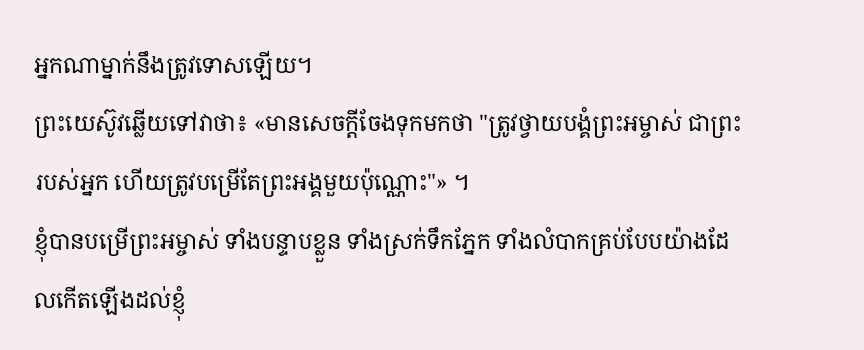អ្នកណាម្នាក់នឹងត្រូវទោសឡើយ។
ព្រះយេស៊ូវឆ្លើយទៅវាថា៖ «មានសេចក្តីចែងទុកមកថា "ត្រូវថ្វាយបង្គំព្រះអម្ចាស់ ជាព្រះរបស់អ្នក ហើយត្រូវបម្រើតែព្រះអង្គមួយប៉ុណ្ណោះ"» ។
ខ្ញុំបានបម្រើព្រះអម្ចាស់ ទាំងបន្ទាបខ្លួន ទាំងស្រក់ទឹកភ្នែក ទាំងលំបាកគ្រប់បែបយ៉ាងដែលកើតឡើងដល់ខ្ញុំ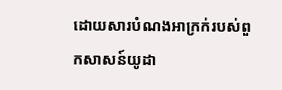ដោយសារបំណងអាក្រក់របស់ពួកសាសន៍យូដា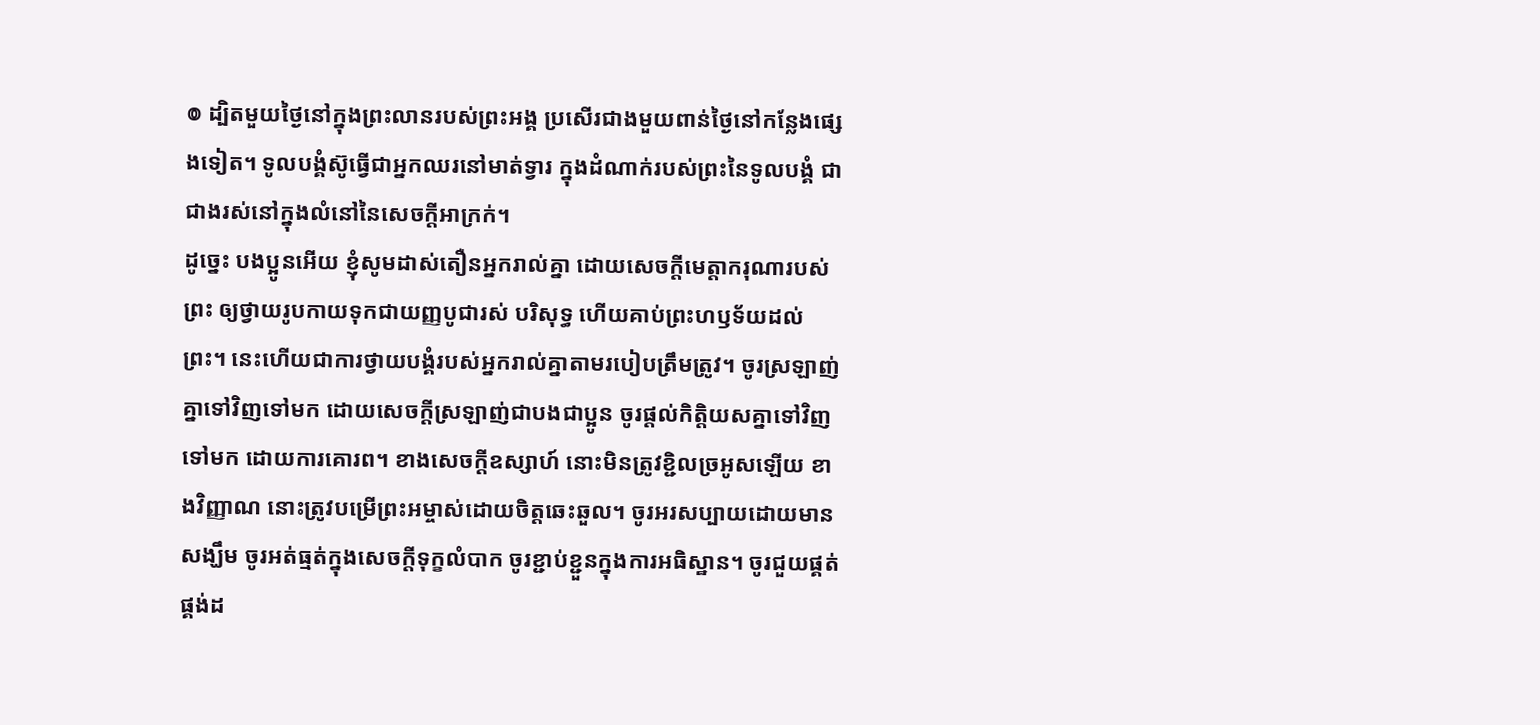៙ ដ្បិតមួយថ្ងៃនៅក្នុងព្រះលានរបស់ព្រះអង្គ ប្រសើរជាងមួយពាន់ថ្ងៃនៅកន្លែងផ្សេងទៀត។ ទូលបង្គំស៊ូធ្វើជាអ្នកឈរនៅមាត់ទ្វារ ក្នុងដំណាក់របស់ព្រះនៃទូលបង្គំ ជាជាងរស់នៅក្នុងលំនៅនៃសេចក្ដីអាក្រក់។
ដូច្នេះ បងប្អូនអើយ ខ្ញុំសូមដាស់តឿនអ្នករាល់គ្នា ដោយសេចក្តីមេត្តាករុណារបស់ព្រះ ឲ្យថ្វាយរូបកាយទុកជាយញ្ញបូជារស់ បរិសុទ្ធ ហើយគាប់ព្រះហឫទ័យដល់ព្រះ។ នេះហើយជាការថ្វាយបង្គំរបស់អ្នករាល់គ្នាតាមរបៀបត្រឹមត្រូវ។ ចូរស្រឡាញ់គ្នាទៅវិញទៅមក ដោយសេចក្ដីស្រឡាញ់ជាបងជាប្អូន ចូរផ្តល់កិត្តិយសគ្នាទៅវិញទៅមក ដោយការគោរព។ ខាងសេចក្ដីឧស្សាហ៍ នោះមិនត្រូវខ្ជិលច្រអូសឡើយ ខាងវិញ្ញាណ នោះត្រូវបម្រើព្រះអម្ចាស់ដោយចិត្តឆេះឆួល។ ចូរអរសប្បាយដោយមានសង្ឃឹម ចូរអត់ធ្មត់ក្នុងសេចក្តីទុក្ខលំបាក ចូរខ្ជាប់ខ្ជួនក្នុងការអធិស្ឋាន។ ចូរជួយផ្គត់ផ្គង់ដ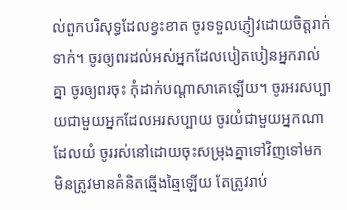ល់ពួកបរិសុទ្ធដែលខ្វះខាត ចូរទទួលភ្ញៀវដោយចិត្តរាក់ទាក់។ ចូរឲ្យពរដល់អស់អ្នកដែលបៀតបៀនអ្នករាល់គ្នា ចូរឲ្យពរចុះ កុំដាក់បណ្ដាសាគេឡើយ។ ចូរអរសប្បាយជាមួយអ្នកដែលអរសប្បាយ ចូរយំជាមួយអ្នកណាដែលយំ ចូររស់នៅដោយចុះសម្រុងគ្នាទៅវិញទៅមក មិនត្រូវមានគំនិតឆ្មើងឆ្មៃឡើយ តែត្រូវរាប់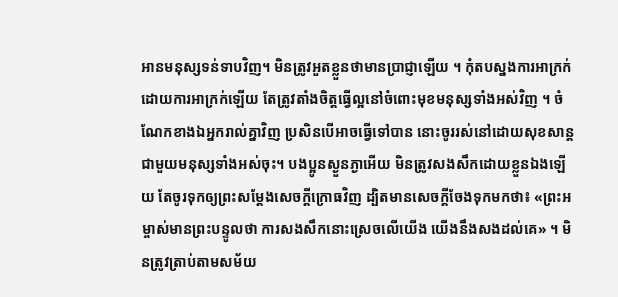អានមនុស្សទន់ទាបវិញ។ មិនត្រូវអួតខ្លួនថាមានប្រាជ្ញាឡើយ ។ កុំតបស្នងការអាក្រក់ដោយការអាក្រក់ឡើយ តែត្រូវតាំងចិត្តធ្វើល្អនៅចំពោះមុខមនុស្សទាំងអស់វិញ ។ ចំណែកខាងឯអ្នករាល់គ្នាវិញ ប្រសិនបើអាចធ្វើទៅបាន នោះចូររស់នៅដោយសុខសាន្តជាមួយមនុស្សទាំងអស់ចុះ។ បងប្អូនស្ងួនភ្ងាអើយ មិនត្រូវសងសឹកដោយខ្លួនឯងឡើយ តែចូរទុកឲ្យព្រះសម្ដែងសេចក្ដីក្រោធវិញ ដ្បិតមានសេចក្តីចែងទុកមកថា៖ «ព្រះអម្ចាស់មានព្រះបន្ទូលថា ការសងសឹកនោះស្រេចលើយើង យើងនឹងសងដល់គេ» ។ មិនត្រូវត្រាប់តាមសម័យ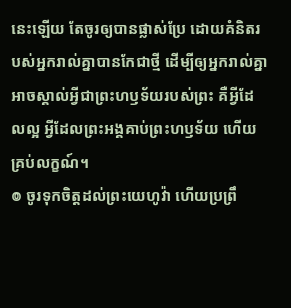នេះឡើយ តែចូរឲ្យបានផ្លាស់ប្រែ ដោយគំនិតរបស់អ្នករាល់គ្នាបានកែជាថ្មី ដើម្បីឲ្យអ្នករាល់គ្នាអាចស្គាល់អ្វីជាព្រះហឫទ័យរបស់ព្រះ គឺអ្វីដែលល្អ អ្វីដែលព្រះអង្គគាប់ព្រះហឫទ័យ ហើយគ្រប់លក្ខណ៍។
៙ ចូរទុកចិត្តដល់ព្រះយេហូវ៉ា ហើយប្រព្រឹ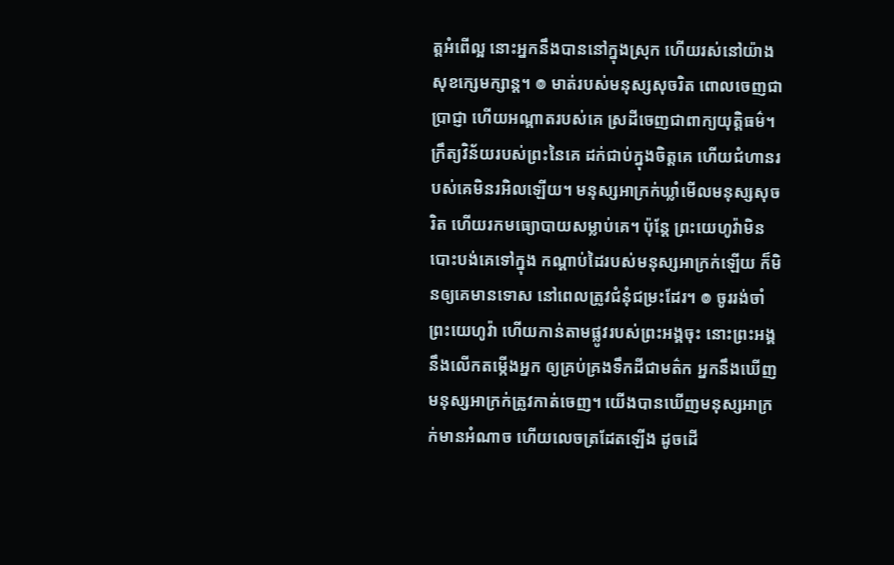ត្តអំពើល្អ នោះអ្នកនឹងបាននៅក្នុងស្រុក ហើយរស់នៅយ៉ាងសុខក្សេមក្សាន្ត។ ៙ មាត់របស់មនុស្សសុចរិត ពោលចេញជាប្រាជ្ញា ហើយអណ្ដាតរបស់គេ ស្រដីចេញជាពាក្យយុត្តិធម៌។ ក្រឹត្យវិន័យរបស់ព្រះនៃគេ ដក់ជាប់ក្នុងចិត្តគេ ហើយជំហានរបស់គេមិនរអិលឡើយ។ មនុស្សអាក្រក់ឃ្លាំមើលមនុស្សសុចរិត ហើយរកមធ្យោបាយសម្លាប់គេ។ ប៉ុន្ដែ ព្រះយេហូវ៉ាមិនបោះបង់គេទៅក្នុង កណ្ដាប់ដៃរបស់មនុស្សអាក្រក់ឡើយ ក៏មិនឲ្យគេមានទោស នៅពេលត្រូវជំនុំជម្រះដែរ។ ៙ ចូររង់ចាំព្រះយេហូវ៉ា ហើយកាន់តាមផ្លូវរបស់ព្រះអង្គចុះ នោះព្រះអង្គនឹងលើកតម្កើងអ្នក ឲ្យគ្រប់គ្រងទឹកដីជាមត៌ក អ្នកនឹងឃើញមនុស្សអាក្រក់ត្រូវកាត់ចេញ។ យើងបានឃើញមនុស្សអាក្រក់មានអំណាច ហើយលេចត្រដែតឡើង ដូចដើ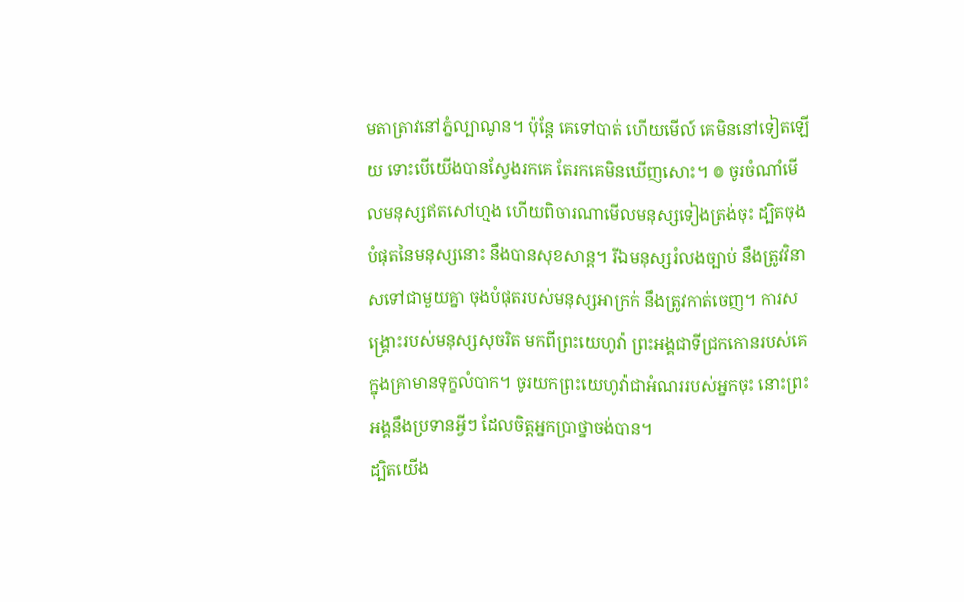មតាត្រាវនៅភ្នំល្បាណូន។ ប៉ុន្ដែ គេទៅបាត់ ហើយមើល៍ គេមិននៅទៀតឡើយ ទោះបើយើងបានស្វែងរកគេ តែរកគេមិនឃើញសោះ។ ៙ ចូរចំណាំមើលមនុស្សឥតសៅហ្មង ហើយពិចារណាមើលមនុស្សទៀងត្រង់ចុះ ដ្បិតចុងបំផុតនៃមនុស្សនោះ នឹងបានសុខសាន្ត។ រីឯមនុស្សរំលងច្បាប់ នឹងត្រូវវិនាសទៅជាមួយគ្នា ចុងបំផុតរបស់មនុស្សអាក្រក់ នឹងត្រូវកាត់ចេញ។ ការសង្គ្រោះរបស់មនុស្សសុចរិត មកពីព្រះយេហូវ៉ា ព្រះអង្គជាទីជ្រកកោនរបស់គេ ក្នុងគ្រាមានទុក្ខលំបាក។ ចូរយកព្រះយេហូវ៉ាជាអំណររបស់អ្នកចុះ នោះព្រះអង្គនឹងប្រទានអ្វីៗ ដែលចិត្តអ្នកប្រាថ្នាចង់បាន។
ដ្បិតយើង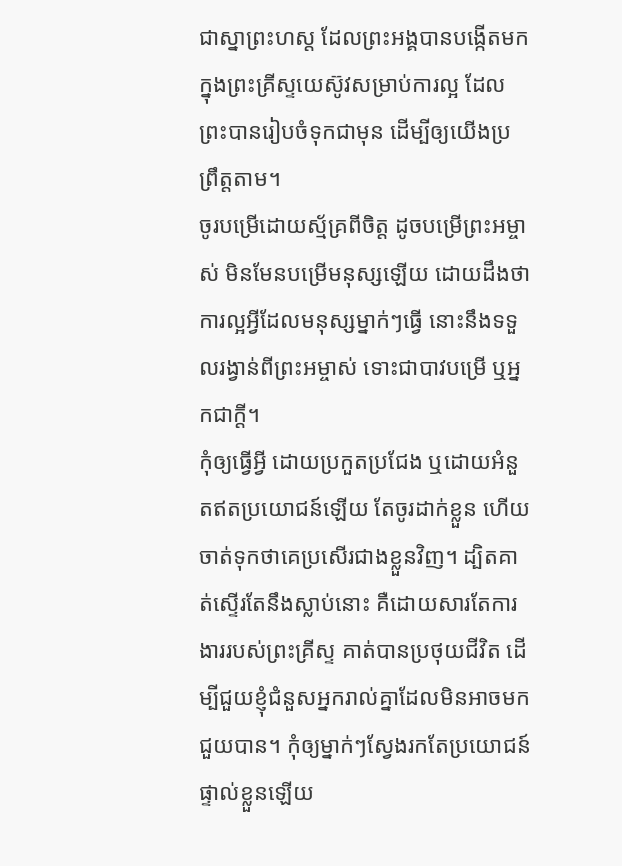ជាស្នាព្រះហស្ត ដែលព្រះអង្គបានបង្កើតមកក្នុងព្រះគ្រីស្ទយេស៊ូវសម្រាប់ការល្អ ដែលព្រះបានរៀបចំទុកជាមុន ដើម្បីឲ្យយើងប្រព្រឹត្តតាម។
ចូរបម្រើដោយស្ម័គ្រពីចិត្ត ដូចបម្រើព្រះអម្ចាស់ មិនមែនបម្រើមនុស្សឡើយ ដោយដឹងថា ការល្អអ្វីដែលមនុស្សម្នាក់ៗធ្វើ នោះនឹងទទួលរង្វាន់ពីព្រះអម្ចាស់ ទោះជាបាវបម្រើ ឬអ្នកជាក្តី។
កុំឲ្យធ្វើអ្វី ដោយប្រកួតប្រជែង ឬដោយអំនួតឥតប្រយោជន៍ឡើយ តែចូរដាក់ខ្លួន ហើយចាត់ទុកថាគេប្រសើរជាងខ្លួនវិញ។ ដ្បិតគាត់ស្ទើរតែនឹងស្លាប់នោះ គឺដោយសារតែការងាររបស់ព្រះគ្រីស្ទ គាត់បានប្រថុយជីវិត ដើម្បីជួយខ្ញុំជំនួសអ្នករាល់គ្នាដែលមិនអាចមកជួយបាន។ កុំឲ្យម្នាក់ៗស្វែងរកតែប្រយោជន៍ផ្ទាល់ខ្លួនឡើយ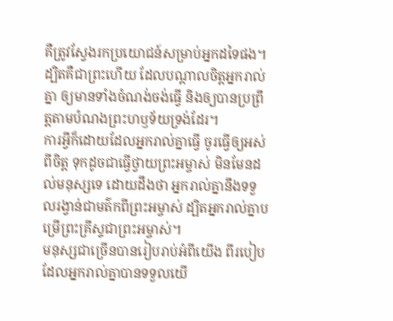គឺត្រូវស្វែងរកប្រយោជន៍សម្រាប់អ្នកដទៃផង។
ដ្បិតគឺជាព្រះហើយ ដែលបណ្តាលចិត្តអ្នករាល់គ្នា ឲ្យមានទាំងចំណង់ចង់ធ្វើ និងឲ្យបានប្រព្រឹត្តតាមបំណងព្រះហឫទ័យទ្រង់ដែរ។
ការអ្វីក៏ដោយដែលអ្នករាល់គ្នាធ្វើ ចូរធ្វើឲ្យអស់ពីចិត្ត ទុកដូចជាធ្វើថ្វាយព្រះអម្ចាស់ មិនមែនដល់មនុស្សទេ ដោយដឹងថា អ្នករាល់គ្នានឹងទទួលរង្វាន់ជាមត៌កពីព្រះអម្ចាស់ ដ្បិតអ្នករាល់គ្នាបម្រើព្រះគ្រីស្ទជាព្រះអម្ចាស់។
មនុស្សជាច្រើនបានរៀបរាប់អំពីយើង ពីរបៀបដែលអ្នករាល់គ្នាបានទទួលយើ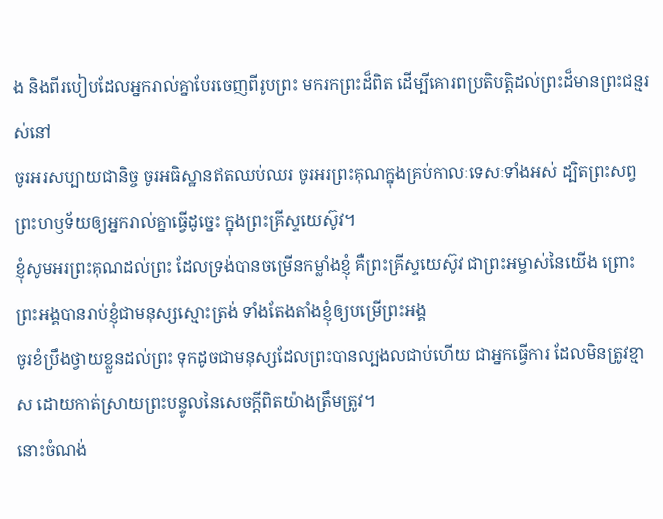ង និងពីរបៀបដែលអ្នករាល់គ្នាបែរចេញពីរូបព្រះ មករកព្រះដ៏ពិត ដើម្បីគោរពប្រតិបត្តិដល់ព្រះដ៏មានព្រះជន្មរស់នៅ
ចូរអរសប្បាយជានិច្ច ចូរអធិស្ឋានឥតឈប់ឈរ ចូរអរព្រះគុណក្នុងគ្រប់កាលៈទេសៈទាំងអស់ ដ្បិតព្រះសព្វព្រះហឫទ័យឲ្យអ្នករាល់គ្នាធ្វើដូច្នេះ ក្នុងព្រះគ្រីស្ទយេស៊ូវ។
ខ្ញុំសូមអរព្រះគុណដល់ព្រះ ដែលទ្រង់បានចម្រើនកម្លាំងខ្ញុំ គឺព្រះគ្រីស្ទយេស៊ូវ ជាព្រះអម្ចាស់នៃយើង ព្រោះព្រះអង្គបានរាប់ខ្ញុំជាមនុស្សស្មោះត្រង់ ទាំងតែងតាំងខ្ញុំឲ្យបម្រើព្រះអង្គ
ចូរខំប្រឹងថ្វាយខ្លួនដល់ព្រះ ទុកដូចជាមនុស្សដែលព្រះបានល្បងលជាប់ហើយ ជាអ្នកធ្វើការ ដែលមិនត្រូវខ្មាស ដោយកាត់ស្រាយព្រះបន្ទូលនៃសេចក្ដីពិតយ៉ាងត្រឹមត្រូវ។
នោះចំណង់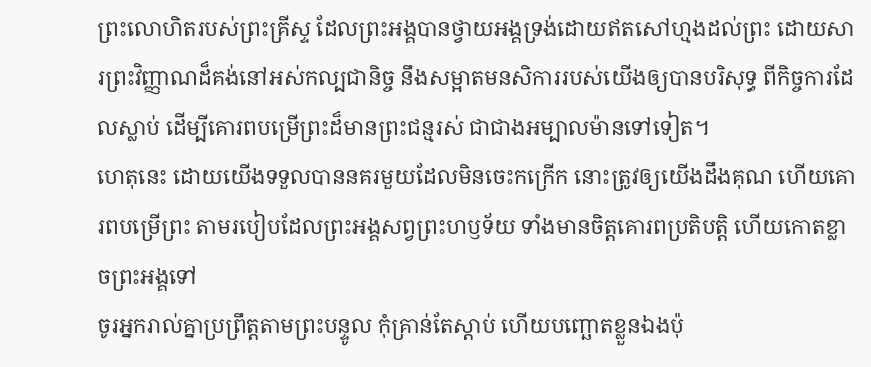ព្រះលោហិតរបស់ព្រះគ្រីស្ទ ដែលព្រះអង្គបានថ្វាយអង្គទ្រង់ដោយឥតសៅហ្មងដល់ព្រះ ដោយសារព្រះវិញ្ញាណដ៏គង់នៅអស់កល្បជានិច្ច នឹងសម្អាតមនសិការរបស់យើងឲ្យបានបរិសុទ្ធ ពីកិច្ចការដែលស្លាប់ ដើម្បីគោរពបម្រើព្រះដ៏មានព្រះជន្មរស់ ជាជាងអម្បាលម៉ានទៅទៀត។
ហេតុនេះ ដោយយើងទទួលបាននគរមួយដែលមិនចេះកក្រើក នោះត្រូវឲ្យយើងដឹងគុណ ហើយគោរពបម្រើព្រះ តាមរបៀបដែលព្រះអង្គសព្វព្រះហឫទ័យ ទាំងមានចិត្តគោរពប្រតិបត្តិ ហើយកោតខ្លាចព្រះអង្គទៅ
ចូរអ្នករាល់គ្នាប្រព្រឹត្តតាមព្រះបន្ទូល កុំគ្រាន់តែស្តាប់ ហើយបញ្ឆោតខ្លួនឯងប៉ុ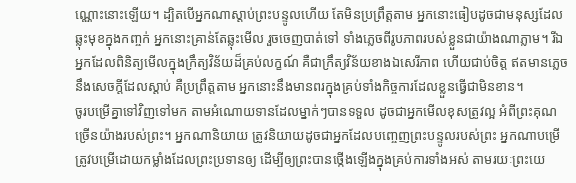ណ្ណោះនោះឡើយ។ ដ្បិតបើអ្នកណាស្តាប់ព្រះបន្ទូលហើយ តែមិនប្រព្រឹត្តតាម អ្នកនោះធៀបដូចជាមនុស្សដែលឆ្លុះមុខក្នុងកញ្ចក់ អ្នកនោះគ្រាន់តែឆ្លុះមើល រួចចេញបាត់ទៅ ទាំងភ្លេចពីរូបភាពរបស់ខ្លួនជាយ៉ាងណាភ្លាម។ រីឯអ្នកដែលពិនិត្យមើលក្នុងក្រឹត្យវិន័យដ៏គ្រប់លក្ខណ៍ គឺជាក្រឹត្យវិន័យខាងឯសេរីភាព ហើយជាប់ចិត្ត ឥតមានភ្លេចនឹងសេចក្ដីដែលស្តាប់ គឺប្រព្រឹត្តតាម អ្នកនោះនឹងមានពរក្នុងគ្រប់ទាំងកិច្ចការដែលខ្លួនធ្វើជាមិនខាន។
ចូរបម្រើគ្នាទៅវិញទៅមក តាមអំណោយទានដែលម្នាក់ៗបានទទួល ដូចជាអ្នកមើលខុសត្រូវល្អ អំពីព្រះគុណច្រើនយ៉ាងរបស់ព្រះ។ អ្នកណានិយាយ ត្រូវនិយាយដូចជាអ្នកដែលបញ្ចេញព្រះបន្ទូលរបស់ព្រះ អ្នកណាបម្រើ ត្រូវបម្រើដោយកម្លាំងដែលព្រះប្រទានឲ្យ ដើម្បីឲ្យព្រះបានថ្កើងឡើងក្នុងគ្រប់ការទាំងអស់ តាមរយៈព្រះយេ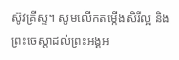ស៊ូវគ្រីស្ទ។ សូមលើកតម្កើងសិរីល្អ និងព្រះចេស្តាដល់ព្រះអង្គអ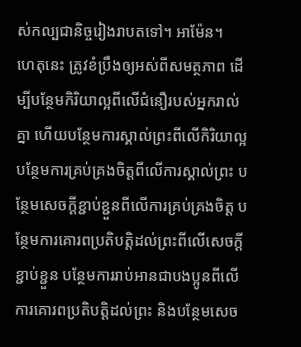ស់កល្បជានិច្ចរៀងរាបតទៅ។ អាម៉ែន។
ហេតុនេះ ត្រូវខំប្រឹងឲ្យអស់ពីសមត្ថភាព ដើម្បីបន្ថែមកិរិយាល្អពីលើជំនឿរបស់អ្នករាល់គ្នា ហើយបន្ថែមការស្គាល់ព្រះពីលើកិរិយាល្អ បន្ថែមការគ្រប់គ្រងចិត្តពីលើការស្គាល់ព្រះ បន្ថែមសេចក្ដីខ្ជាប់ខ្ជួនពីលើការគ្រប់គ្រងចិត្ត បន្ថែមការគោរពប្រតិបត្តិដល់ព្រះពីលើសេចក្ដីខ្ជាប់ខ្ជួន បន្ថែមការរាប់អានជាបងប្អូនពីលើការគោរពប្រតិបត្តិដល់ព្រះ និងបន្ថែមសេច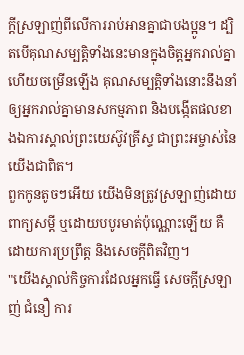ក្ដីស្រឡាញ់ពីលើការរាប់អានគ្នាជាបងប្អូន។ ដ្បិតបើគុណសម្បត្តិទាំងនេះមានក្នុងចិត្តអ្នករាល់គ្នា ហើយចម្រើនឡើង គុណសម្បត្តិទាំងនោះនឹងនាំឲ្យអ្នករាល់គ្នាមានសកម្មភាព និងបង្កើតផលខាងឯការស្គាល់ព្រះយេស៊ូវគ្រីស្ទ ជាព្រះអម្ចាស់នៃយើងជាពិត។
ពួកកូនតូចៗអើយ យើងមិនត្រូវស្រឡាញ់ដោយពាក្យសម្ដី ឬដោយបបូរមាត់ប៉ុណ្ណោះឡើយ គឺដោយការប្រព្រឹត្ត និងសេចក្ដីពិតវិញ។
"យើងស្គាល់កិច្ចការដែលអ្នកធ្វើ សេចក្ដីស្រឡាញ់ ជំនឿ ការ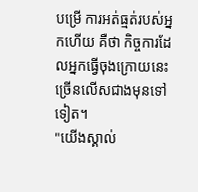បម្រើ ការអត់ធ្មត់របស់អ្នកហើយ គឺថា កិច្ចការដែលអ្នកធ្វើចុងក្រោយនេះ ច្រើនលើសជាងមុនទៅទៀត។
"យើងស្គាល់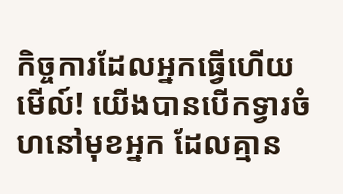កិច្ចការដែលអ្នកធ្វើហើយ មើល៍! យើងបានបើកទ្វារចំហនៅមុខអ្នក ដែលគ្មាន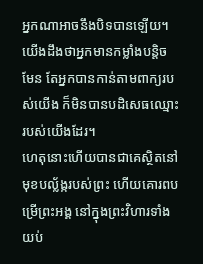អ្នកណាអាចនឹងបិទបានឡើយ។ យើងដឹងថាអ្នកមានកម្លាំងបន្តិចមែន តែអ្នកបានកាន់តាមពាក្យរបស់យើង ក៏មិនបានបដិសេធឈ្មោះរបស់យើងដែរ។
ហេតុនោះហើយបានជាគេស្ថិតនៅមុខបល្ល័ង្ករបស់ព្រះ ហើយគោរពបម្រើព្រះអង្គ នៅក្នុងព្រះវិហារទាំងយប់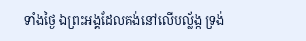ទាំងថ្ងៃ ឯព្រះអង្គដែលគង់នៅលើបល្ល័ង្ក ទ្រង់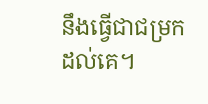នឹងធ្វើជាជម្រកដល់គេ។